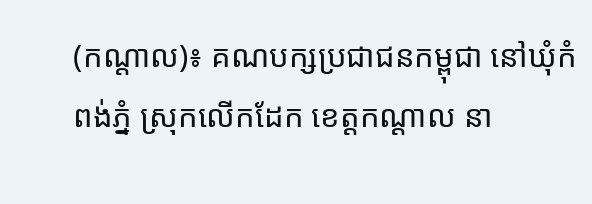(កណ្ដាល)៖ គណបក្សប្រជាជនកម្ពុជា នៅឃុំកំពង់ភ្នំ ស្រុកលើកដែក ខេត្តកណ្ដាល នា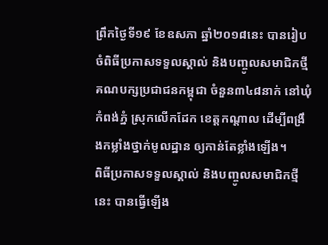ព្រឹកថ្ងៃទី១៩ ខែឧសភា ឆ្នាំ២០១៨នេះ បានរៀបចំពិធីប្រកាសទទួលស្គាល់ និងបញ្ចូលសមាជិកថ្មី គណបក្សប្រជាជនកម្ពុជា ចំនួន៣៤៨នាក់ នៅឃុំកំពង់ភ្នំ ស្រុកលើកដែក ខេត្តកណ្ដាល ដើម្បីពង្រឹងកម្លាំងថ្នាក់មូលដ្ឋាន ឲ្យកាន់តែខ្លាំងឡើង។
ពិធីប្រកាសទទួលស្គាល់ និងបញ្ចូលសមាជិកថ្មីនេះ បានធ្វើឡើង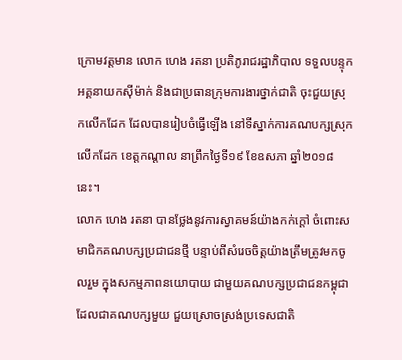ក្រោមវត្តមាន លោក ហេង រតនា ប្រតិភូរាជរដ្ឋាភិបាល ទទួលបន្ទុកអគ្គនាយកស៊ីម៉ាក់ និងជាប្រធានក្រុមការងារថ្នាក់ជាតិ ចុះជួយស្រុកលើកដែក ដែលបានរៀបចំធ្វើឡើង នៅទីស្នាក់ការគណបក្សស្រុកលើកដែក ខេត្ដកណ្ដាល នាព្រឹកថ្ងៃទី១៩ ខែឧសភា ឆ្នាំ២០១៨នេះ។
លោក ហេង រតនា បានថ្លែងនូវការស្វាគមន៍យ៉ាងកក់ក្តៅ ចំពោះសមាជិកគណបក្សប្រជាជនថ្មី បន្ទាប់ពីសំរេចចិត្តយ៉ាងត្រឹមត្រូវមកចូលរួម ក្នុងសកម្មភាពនយោបាយ ជាមួយគណបក្សប្រជាជនកម្ពុជា ដែលជាគណបក្សមួយ ជួយស្រោចស្រង់ប្រទេសជាតិ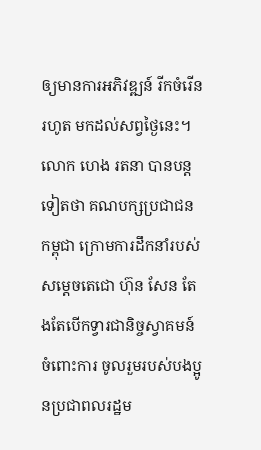ឲ្យមានការអភិវឌ្ឍន៍ រីកចំរើនរហូត មកដល់សព្វថ្ងៃនេះ។
លោក ហេង រតនា បានបន្តទៀតថា គណបក្សប្រជាជនកម្ពុជា ក្រោមការដឹកនាំរបស់សម្តេចតេជោ ហ៊ុន សែន តែងតែបើកទ្វារជានិច្ចស្វាគមន៍ចំពោះការ ចូលរួមរបស់បងប្អូនប្រជាពលរដ្ឋម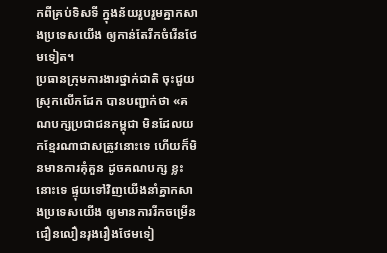កពីគ្រប់ទិសទី ក្នុងន័យរួបរួមគ្នាកសាងប្រទេសយើង ឲ្យកាន់តែរីកចំរើនថែមទៀត។
ប្រធានក្រុមការងារថ្នាក់ជាតិ ចុះជួយស្រុកលើកដែក បានបញ្ជាក់ថា «គណបក្សប្រជាជនកម្ពុជា មិនដែលយកខ្មែរណាជាសត្រូវនោះទេ ហើយក៏មិនមានការគុំគួន ដូចគណបក្ស ខ្លះនោះទេ ផ្ទុយទៅវិញយើងនាំគ្នាកសាងប្រទេសយើង ឲ្យមានការរីកចម្រើនជឿនលឿនរុងរឿងថែមទៀ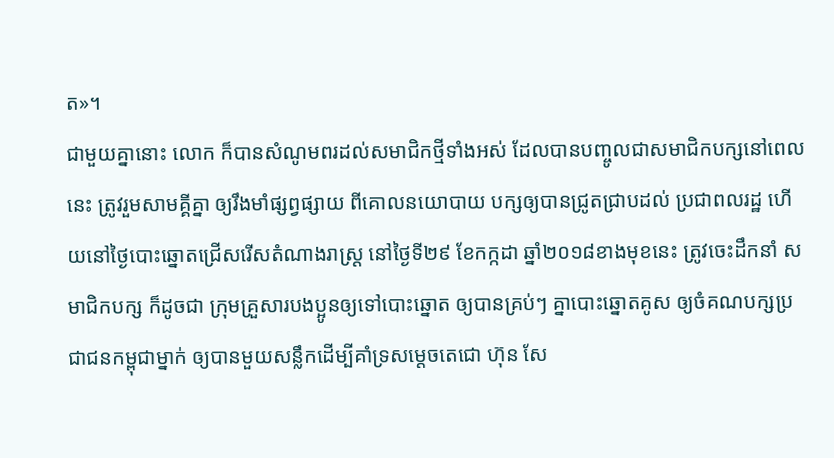ត»។
ជាមួយគ្នានោះ លោក ក៏បានសំណូមពរដល់សមាជិកថ្មីទាំងអស់ ដែលបានបញ្ចូលជាសមាជិកបក្សនៅពេលនេះ ត្រូវរួមសាមគ្គីគ្នា ឲ្យរឹងមាំផ្សព្វផ្សាយ ពីគោលនយោបាយ បក្សឲ្យបានជ្រូតជ្រាបដល់ ប្រជាពលរដ្ឋ ហើយនៅថ្ងៃបោះឆ្នោតជ្រើសរើសតំណាងរាស្ត្រ នៅថ្ងៃទី២៩ ខែកក្កដា ឆ្នាំ២០១៨ខាងមុខនេះ ត្រូវចេះដឹកនាំ សមាជិកបក្ស ក៏ដូចជា ក្រុមគ្រួសារបងប្អូនឲ្យទៅបោះឆ្នោត ឲ្យបានគ្រប់ៗ គ្នាបោះឆ្នោតគូស ឲ្យចំគណបក្សប្រជាជនកម្ពុជាម្នាក់ ឲ្យបានមួយសន្លឹកដើម្បីគាំទ្រសម្តេចតេជោ ហ៊ុន សែ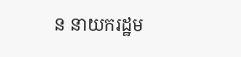ន នាយករដ្ឋម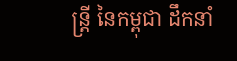ន្ត្រី នៃកម្ពុជា ដឹកនាំ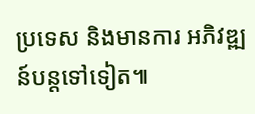ប្រទេស និងមានការ អភិវឌ្ឍន៍បន្តទៅទៀត៕